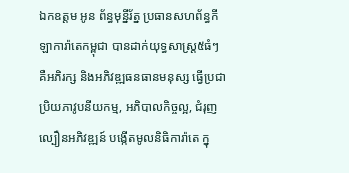ឯកឧត្តម អូន ព័ន្ធមុន្នីរ័ត្ន ប្រធានសហព័ន្ធកីឡាការ៉ាតេកម្ពុជា បានដាក់យុទ្ធសាស្រ្ត៥ធំៗ គឺអភិរក្ស និងអភិវឌ្ឍធនធានមនុស្ស ធ្វើប្រជាប្រិយភាវូបនីយកម្ម, អភិបាលកិច្ចល្អ, ជំរុញល្បឿនអភិវឌ្ឍន៍ បង្កើតមូលនិធិការ៉ាតេ ក្នុ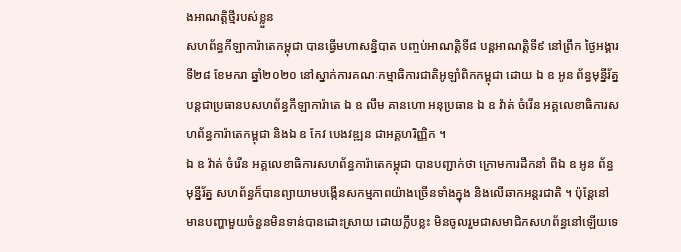ងអាណត្តិថ្មីរបស់ខ្លួន
សហព័ន្ធកីឡាការ៉ាតេកម្ពុជា បានធ្វើមហាសន្និបាត បញ្ចប់អាណត្តិទី៨ បន្តអាណត្តិទី៩ នៅព្រឹក ថ្ងៃអង្គារទី២៨ ខែមករា ឆ្នាំ២០២០ នៅស្នាក់ការគណៈកម្មាធិការជាតិអូឡាំពិកកម្ពុជា ដោយ ឯ ឧ អូន ព័ន្ធមុន្នីរ័ត្ន បន្តជាប្រធានបសហព័ន្ធកីឡាការ៉ាតេ ឯ ឧ លឹម គានហោ អនុប្រធាន ឯ ឧ វ៉ាត់ ចំរើន អគ្គលេខាធិការសហព័ន្ធការ៉ាតេកម្ពុជា និងឯ ឧ កែវ បេងវឌ្ឍន ជាអគ្គហរិញ្ញិក ។
ឯ ឧ វ៉ាត់ ចំរើន អគ្គលេខាធិការសហព័ន្ធការ៉ាតេកម្ពុជា បានបញ្ជាក់ថា ក្រោមការដឹកនាំ ពីឯ ឧ អូន ព័ន្ធមុន្នីរ័ត្ន សហព័ន្ធក៏បានព្យាយាមបង្កើនសកម្មភាពយ៉ាងច្រើនទាំងក្នុង និងលើឆាកអន្តរជាតិ ។ ប៉ុន្តែនៅមានបញ្ហាមួយចំនួនមិនទាន់បានដោះស្រាយ ដោយក្លឹបខ្លះ មិនចូលរួមជាសមាជិកសហព័ន្ធនៅឡើយទេ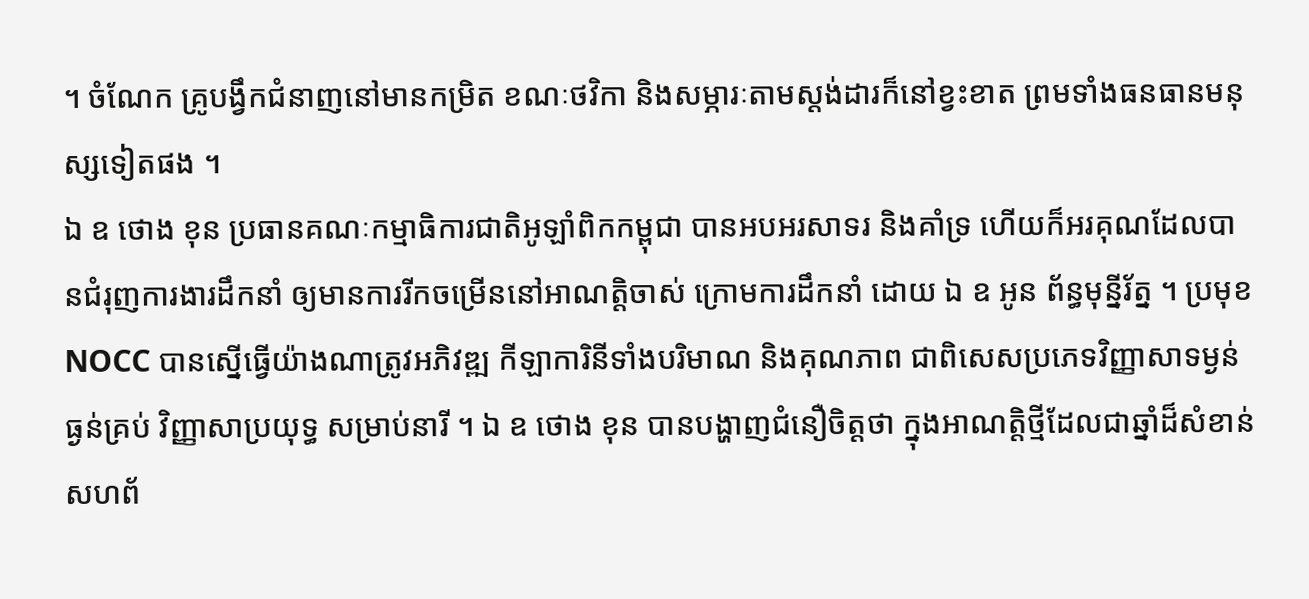។ ចំណែក គ្រូបង្វឹកជំនាញនៅមានកម្រិត ខណៈថវិកា និងសម្ភារៈតាមស្ដង់ដារក៏នៅខ្វះខាត ព្រមទាំងធនធានមនុស្សទៀតផង ។
ឯ ឧ ថោង ខុន ប្រធានគណៈកម្មាធិការជាតិអូឡាំពិកកម្ពុជា បានអបអរសាទរ និងគាំទ្រ ហើយក៏អរគុណដែលបានជំរុញការងារដឹកនាំ ឲ្យមានការរីកចម្រើននៅអាណត្តិចាស់ ក្រោមការដឹកនាំ ដោយ ឯ ឧ អូន ព័ន្ធមុន្នីរ័ត្ន ។ ប្រមុខ NOCC បានស្នើធ្វើយ៉ាងណាត្រូវអភិវឌ្ឍ កីឡាការិនីទាំងបរិមាណ និងគុណភាព ជាពិសេសប្រភេទវិញ្ញាសាទម្ងន់ធ្ងន់គ្រប់ វិញ្ញាសាប្រយុទ្ធ សម្រាប់នារី ។ ឯ ឧ ថោង ខុន បានបង្ហាញជំនឿចិត្តថា ក្នុងអាណត្តិថ្មីដែលជាឆ្នាំដ៏សំខាន់ សហព័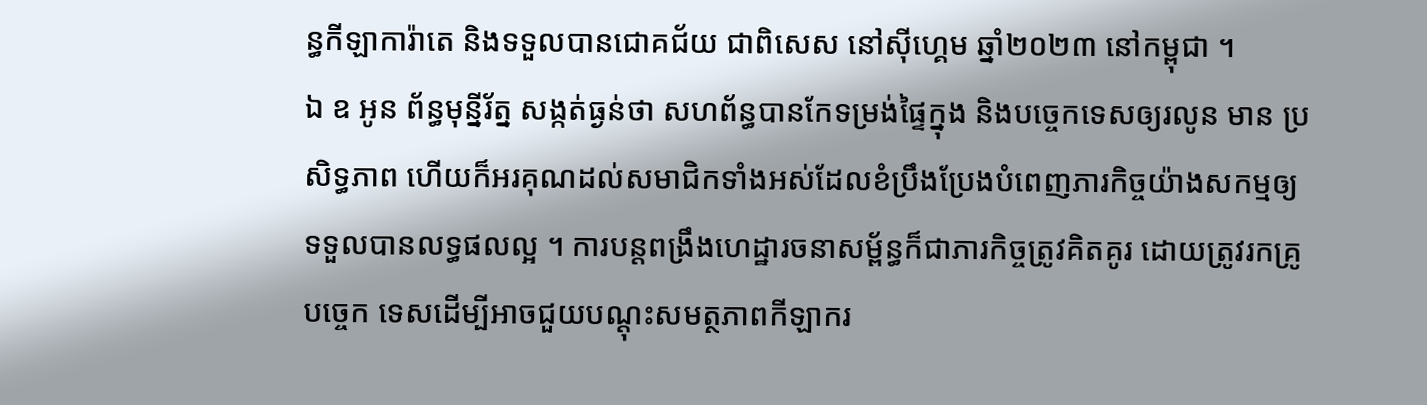ន្ធកីឡាការ៉ាតេ និងទទួលបានជោគជ័យ ជាពិសេស នៅស៊ីហ្គេម ឆ្នាំ២០២៣ នៅកម្ពុជា ។
ឯ ឧ អូន ព័ន្ធមុន្នីរ័ត្ន សង្កត់ធ្ងន់ថា សហព័ន្ធបានកែទម្រង់ផ្ទៃក្នុង និងបច្ចេកទេសឲ្យរលូន មាន ប្រសិទ្ធភាព ហើយក៏អរគុណដល់សមាជិកទាំងអស់ដែលខំប្រឹងប្រែងបំពេញភារកិច្ចយ៉ាងសកម្មឲ្យ ទទួលបានលទ្ធផលល្អ ។ ការបន្តពង្រឹងហេដ្ឋារចនាសម្ព័ន្ធក៏ជាភារកិច្ចត្រូវគិតគូរ ដោយត្រូវរកគ្រូ បច្ចេក ទេសដើម្បីអាចជួយបណ្ដុះសមត្ថភាពកីឡាករ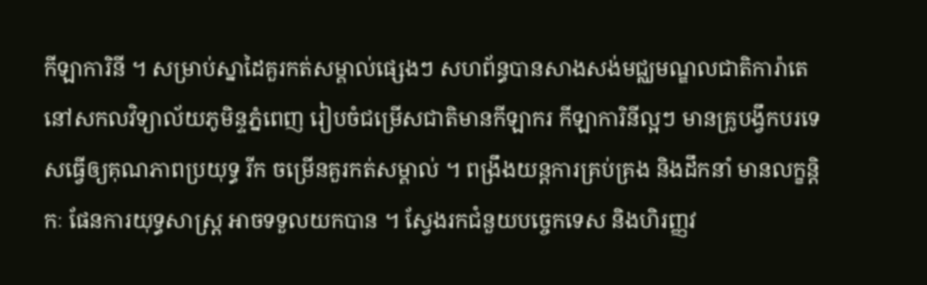កីឡាការិនី ។ សម្រាប់ស្នាដៃគួរកត់សម្គាល់ផ្សេងៗ សហព័ន្ធបានសាងសង់មជ្ឈមណ្ឌលជាតិការ៉ាតេ នៅសកលវិទ្យាល័យភូមិន្ទភ្នំពេញ រៀបចំជម្រើសជាតិមានកីឡាករ កីឡាការិនីល្អៗ មានគ្រូបង្វឹកបរទេសធ្វើឲ្យគុណភាពប្រយុទ្ធ រីក ចម្រើនគួរកត់សម្គាល់ ។ ពង្រឹងយន្ដការគ្រប់គ្រង និងដឹកនាំ មានលក្ខន្តិកៈ ផែនការយុទ្ធសាស្ត្រ អាចទទួលយកបាន ។ ស្វែងរកជំនួយបច្ចេកទេស និងហិរញ្ញវ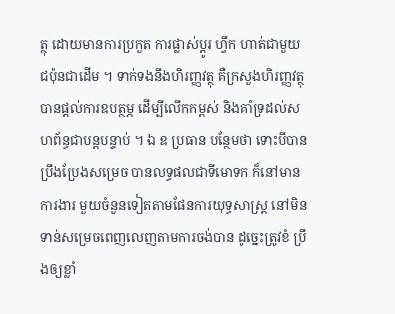ត្ថុ ដោយមានការប្រកួត ការផ្លាស់ប្ដូរ ហ្វឹក ហាត់ជាមួយជប៉ុនជាដើម ។ ទាក់ទងនឹងហិរញ្ញវត្ថុ គឺក្រសួងហិរញ្ញវត្ថុបានផ្ដល់ការឧបត្ថម្ភ ដើម្បីលើកកម្ពស់ និងគាំទ្រដល់សហព័ន្ធជាបន្តបន្ទាប់ ។ ឯ ឧ ប្រធាន បន្ថែមថា ទោះបីបានប្រឹងប្រែងសម្រេច បានលទ្ធផលជាទីមោទក ក៏នៅមានការងារ មួយចំនួនទៀតតាមផែនការយុទ្ធសាស្ត្រ នៅមិនទាន់សម្រេចពេញលេញតាមការចង់បាន ដូច្នេះត្រូវខំ ប្រឹងឲ្យខ្លាំ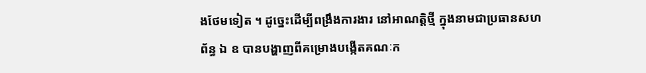ងថែមទៀត ។ ដូច្នេះដើម្បីពង្រឹងការងារ នៅអាណត្តិថ្មី ក្នុងនាមជាប្រធានសហព័ន្ធ ឯ ឧ បានបង្ហាញពីគម្រោងបង្កើតគណៈក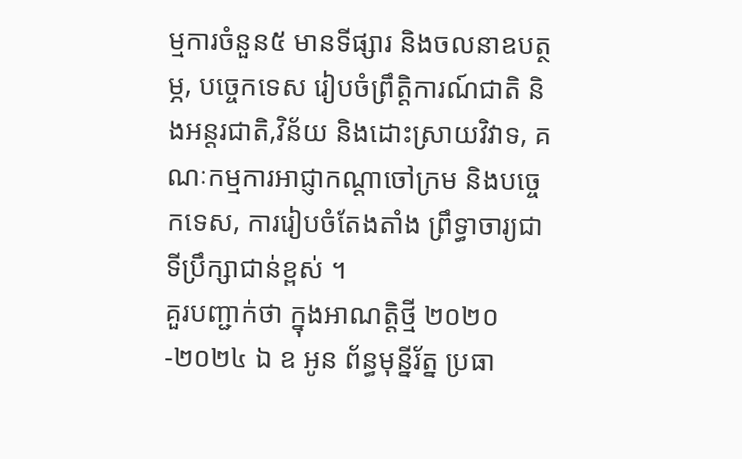ម្មការចំនួន៥ មានទីផ្សារ និងចលនាឧបត្ថម្ភ, បច្ចេកទេស រៀបចំព្រឹត្តិការណ៍ជាតិ និងអន្តរជាតិ,វិន័យ និងដោះស្រាយវិវាទ, គណៈកម្មការអាជ្ញាកណ្ដាចៅក្រម និងបច្ចេកទេស, ការរៀបចំតែងតាំង ព្រឹទ្ធាចារ្យជាទីប្រឹក្សាជាន់ខ្ពស់ ។
គួរបញ្ជាក់ថា ក្នុងអាណត្តិថ្មី ២០២០-២០២៤ ឯ ឧ អូន ព័ន្ធមុន្នីរ័ត្ន ប្រធា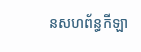នសហព័ន្ធកីឡា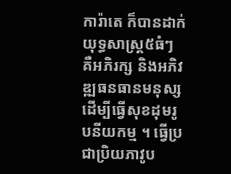ការ៉ាតេ ក៏បានដាក់យុទ្ធសាស្រ្ត៥ធំៗ គឺអភិរក្ស និងអភិវឌ្ឍធនធានមនុស្ស ដើម្បីធ្វើសុខដុមរូបនីយកម្ម ។ ធ្វើប្រជាប្រិយភាវូប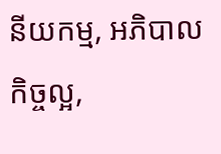នីយកម្ម, អភិបាលកិច្ចល្អ,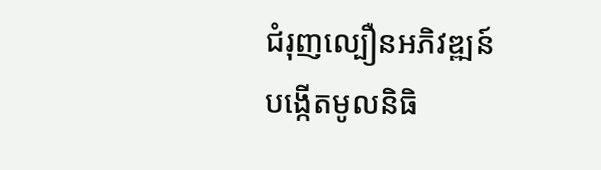ជំរុញល្បឿនអភិវឌ្ឍន៍ បង្កើតមូលនិធិ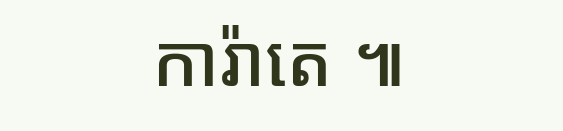ការ៉ាតេ ៕